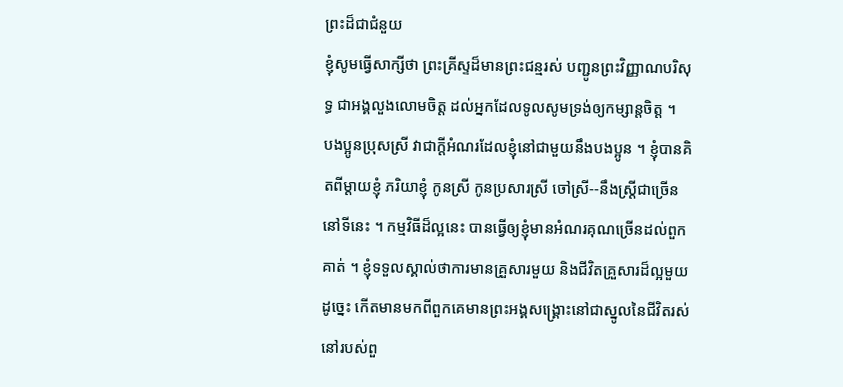ព្រះដ៏ជាជំនួយ
ខ្ញុំសូមធ្វើសាក្សីថា ព្រះគ្រីស្ទដ៏មានព្រះជន្មរស់ បញ្ជូនព្រះវិញ្ញាណបរិសុទ្ធ ជាអង្គលួងលោមចិត្ត ដល់អ្នកដែលទូលសូមទ្រង់ឲ្យកម្សាន្តចិត្ត ។
បងប្អូនប្រុសស្រី វាជាក្ដីអំណរដែលខ្ញុំនៅជាមួយនឹងបងប្អូន ។ ខ្ញុំបានគិតពីម្ដាយខ្ញុំ ភរិយាខ្ញុំ កូនស្រី កូនប្រសារស្រី ចៅស្រី--នឹងស្រ្ដីជាច្រើននៅទីនេះ ។ កម្មវិធីដ៏ល្អនេះ បានធ្វើឲ្យខ្ញុំមានអំណរគុណច្រើនដល់ពួកគាត់ ។ ខ្ញុំទទួលស្គាល់ថាការមានគ្រួសារមួយ និងជីវិតគ្រួសារដ៏ល្អមួយដូច្នេះ កើតមានមកពីពួកគេមានព្រះអង្គសង្គ្រោះនៅជាស្នូលនៃជីវិតរស់នៅរបស់ពួ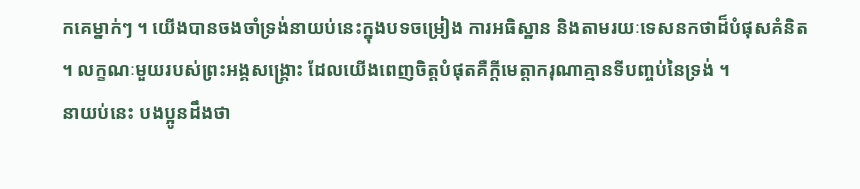កគេម្នាក់ៗ ។ យើងបានចងចាំទ្រង់នាយប់នេះក្នុងបទចម្រៀង ការអធិស្ឋាន និងតាមរយៈទេសនកថាដ៏បំផុសគំនិត ។ លក្ខណៈមួយរបស់ព្រះអង្គសង្គ្រោះ ដែលយើងពេញចិត្តបំផុតគឺក្ដីមេត្តាករុណាគ្មានទីបញ្ចប់នៃទ្រង់ ។
នាយប់នេះ បងប្អូនដឹងថា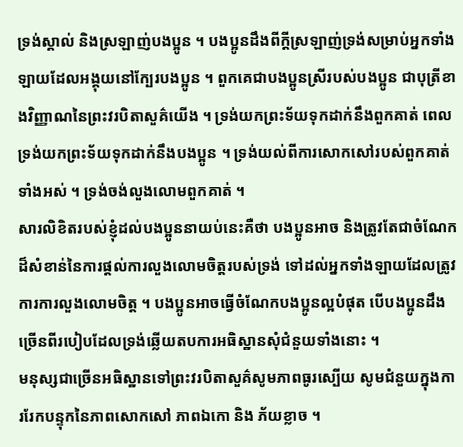ទ្រង់ស្គាល់ និងស្រឡាញ់បងប្អូន ។ បងប្អូនដឹងពីក្ដីស្រឡាញ់ទ្រង់សម្រាប់អ្នកទាំងឡាយដែលអង្គុយនៅក្បែរបងប្អូន ។ ពួកគេជាបងប្អូនស្រីរបស់បងប្អូន ជាបុត្រីខាងវិញ្ញាណនៃព្រះវរបិតាសួគ៌យើង ។ ទ្រង់យកព្រះទ័យទុកដាក់នឹងពួកគាត់ ពេលទ្រង់យកព្រះទ័យទុកដាក់នឹងបងប្អូន ។ ទ្រង់យល់ពីការសោកសៅរបស់ពួកគាត់ទាំងអស់ ។ ទ្រង់ចង់លួងលោមពួកគាត់ ។
សារលិខិតរបស់ខ្ញុំដល់បងប្អូននាយប់នេះគឺថា បងប្អូនអាច និងត្រូវតែជាចំណែកដ៏សំខាន់នៃការផ្ដល់ការលួងលោមចិត្តរបស់ទ្រង់ ទៅដល់អ្នកទាំងឡាយដែលត្រូវការការលួងលោមចិត្ត ។ បងប្អូនអាចធ្វើចំណែកបងប្អូនល្អបំផុត បើបងប្អូនដឹងច្រើនពីរបៀបដែលទ្រង់ឆ្លើយតបការអធិស្ឋានសុំជំនួយទាំងនោះ ។
មនុស្សជាច្រើនអធិស្ឋានទៅព្រះវរបិតាសួគ៌សូមភាពធូរស្បើយ សូមជំនួយក្នុងការរែកបន្ទុកនៃភាពសោកសៅ ភាពឯកោ និង ភ័យខ្លាច ។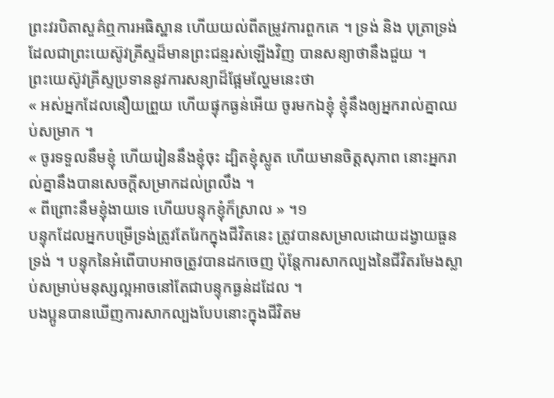ព្រះវរបិតាសួគ៌ឮការអធិស្ឋាន ហើយយល់ពីតម្រូវការពួកគេ ។ ទ្រង់ និង បុត្រាទ្រង់ ដែលជាព្រះយេស៊ូវគ្រីស្ទដ៏មានព្រះជន្មរស់ឡើងវិញ បានសន្យាថានឹងជួយ ។
ព្រះយេស៊ូវគ្រីស្ទប្រទាននូវការសន្យាដ៏ផ្អែមល្ហែមនេះថា
« អស់អ្នកដែលនឿយព្រួយ ហើយផ្ទុកធ្ងន់អើយ ចូរមកឯខ្ញុំ ខ្ញុំនឹងឲ្យអ្នករាល់គ្នាឈប់សម្រាក ។
« ចូរទទួលនឹមខ្ញុំ ហើយរៀននឹងខ្ញុំចុះ ដ្បិតខ្ញុំស្លូត ហើយមានចិត្តសុភាព នោះអ្នករាល់គ្នានឹងបានសេចក្តីសម្រាកដល់ព្រលឹង ។
« ពីព្រោះនឹមខ្ញុំងាយទេ ហើយបន្ទុកខ្ញុំក៏ស្រាល » ។១
បន្ទុកដែលអ្នកបម្រើទ្រង់ត្រូវតែរែកក្នុងជីវិតនេះ ត្រូវបានសម្រាលដោយដង្វាយធួនទ្រង់ ។ បន្ទុកនៃអំពើបាបអាចត្រូវបានដកចេញ ប៉ុន្តែការសាកល្បងនៃជីវិតរមែងស្លាប់សម្រាប់មនុស្សល្អអាចនៅតែជាបន្ទុកធ្ងន់ដដែល ។
បងប្អូនបានឃើញការសាកល្បងបែបនោះក្នុងជីវិតម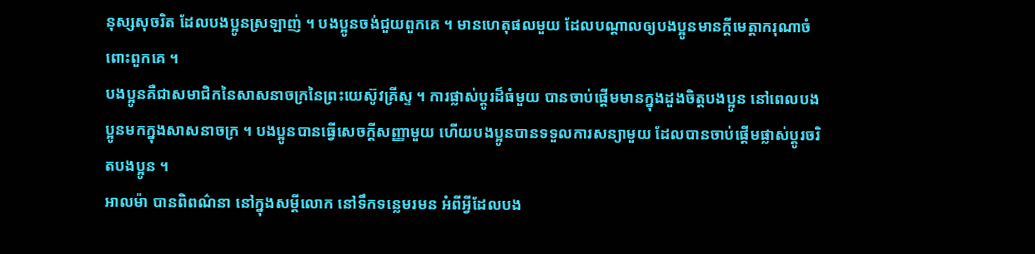នុស្សសុចរិត ដែលបងប្អូនស្រឡាញ់ ។ បងប្អូនចង់ជួយពួកគេ ។ មានហេតុផលមួយ ដែលបណ្ដាលឲ្យបងប្អូនមានក្តីមេត្តាករុណាចំពោះពួកគេ ។
បងប្អូនគឺជាសមាជិកនៃសាសនាចក្រនៃព្រះយេស៊ូវគ្រីស្ទ ។ ការផ្លាស់ប្ដូរដ៏ធំមួយ បានចាប់ផ្ដើមមានក្នុងដួងចិត្តបងប្អូន នៅពេលបងប្អូនមកក្នុងសាសនាចក្រ ។ បងប្អូនបានធ្វើសេចក្ដីសញ្ញាមួយ ហើយបងប្អូនបានទទួលការសន្យាមួយ ដែលបានចាប់ផ្ដើមផ្លាស់ប្ដូរចរិតបងប្អូន ។
អាលម៉ា បានពិពណ៌នា នៅក្នុងសម្ដីលោក នៅទឹកទន្លេមរមន អំពីអ្វីដែលបង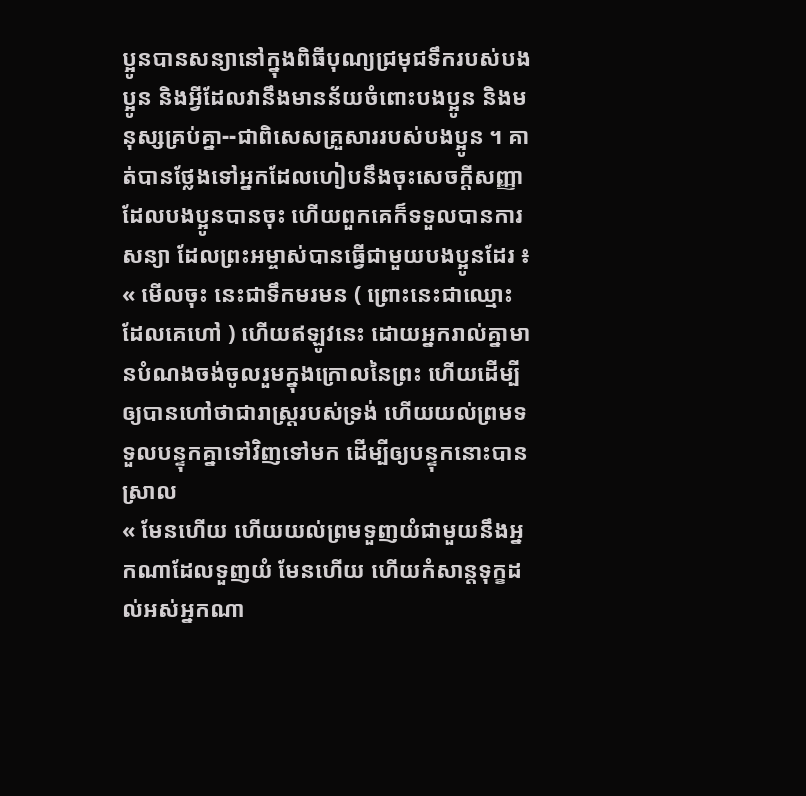ប្អូនបានសន្យានៅក្នុងពិធីបុណ្យជ្រមុជទឹករបស់បងប្អូន និងអ្វីដែលវានឹងមានន័យចំពោះបងប្អូន និងមនុស្សគ្រប់គ្នា--ជាពិសេសគ្រួសាររបស់បងប្អូន ។ គាត់បានថ្លែងទៅអ្នកដែលហៀបនឹងចុះសេចក្ដីសញ្ញា ដែលបងប្អូនបានចុះ ហើយពួកគេក៏ទទួលបានការសន្យា ដែលព្រះអម្ចាស់បានធ្វើជាមួយបងប្អូនដែរ ៖
« មើលចុះ នេះជាទឹកមរមន ( ព្រោះនេះជាឈ្មោះដែលគេហៅ ) ហើយឥឡូវនេះ ដោយអ្នករាល់គ្នាមានបំណងចង់ចូលរួមក្នុងក្រោលនៃព្រះ ហើយដើម្បីឲ្យបានហៅថាជារាស្ត្ររបស់ទ្រង់ ហើយយល់ព្រមទទួលបន្ទុកគ្នាទៅវិញទៅមក ដើម្បីឲ្យបន្ទុកនោះបានស្រាល
« មែនហើយ ហើយយល់ព្រមទួញយំជាមួយនឹងអ្នកណាដែលទួញយំ មែនហើយ ហើយកំសាន្តទុក្ខដល់អស់អ្នកណា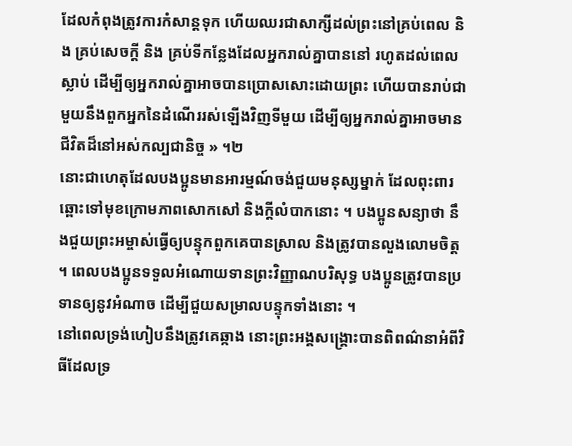ដែលកំពុងត្រូវការកំសាន្តទុក ហើយឈរជាសាក្សីដល់ព្រះនៅគ្រប់ពេល និង គ្រប់សេចក្ដី និង គ្រប់ទីកន្លែងដែលអ្នករាល់គ្នាបាននៅ រហូតដល់ពេលស្លាប់ ដើម្បីឲ្យអ្នករាល់គ្នាអាចបានប្រោសសោះដោយព្រះ ហើយបានរាប់ជាមួយនឹងពួកអ្នកនៃដំណើររស់ឡើងវិញទីមួយ ដើម្បីឲ្យអ្នករាល់គ្នាអាចមានជីវិតដ៏នៅអស់កល្បជានិច្ច » ។២
នោះជាហេតុដែលបងប្អូនមានអារម្មណ៍ចង់ជួយមនុស្សម្នាក់ ដែលពុះពារឆ្ពោះទៅមុខក្រោមភាពសោកសៅ និងក្ដីលំបាកនោះ ។ បងប្អូនសន្យាថា នឹងជួយព្រះអម្ចាស់ធ្វើឲ្យបន្ទុកពួកគេបានស្រាល និងត្រូវបានលួងលោមចិត្ត ។ ពេលបងប្អូនទទួលអំណោយទានព្រះវិញ្ញាណបរិសុទ្ធ បងប្អូនត្រូវបានប្រទានឲ្យនូវអំណាច ដើម្បីជួយសម្រាលបន្ទុកទាំងនោះ ។
នៅពេលទ្រង់ហៀបនឹងត្រូវគេឆ្កាង នោះព្រះអង្គសង្គ្រោះបានពិពណ៌នាអំពីវិធីដែលទ្រ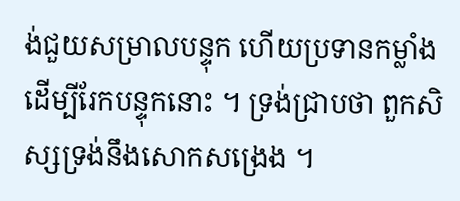ង់ជួយសម្រាលបន្ទុក ហើយប្រទានកម្លាំងដើម្បីរែកបន្ទុកនោះ ។ ទ្រង់ជ្រាបថា ពួកសិស្សទ្រង់នឹងសោកសង្រេង ។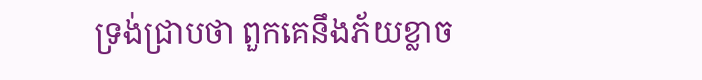ទ្រង់ជ្រាបថា ពួកគេនឹងភ័យខ្លាច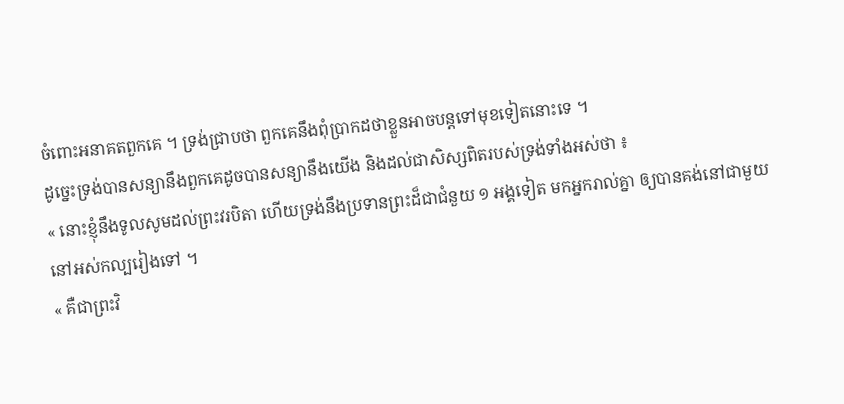ចំពោះអនាគតពួកគេ ។ ទ្រង់ជ្រាបថា ពួកគេនឹងពុំប្រាកដថាខ្លួនអាចបន្តទៅមុខទៀតនោះទេ ។
ដូច្នេះទ្រង់បានសន្យានឹងពួកគេដូចបានសន្យានឹងយើង និងដល់ជាសិស្សពិតរបស់ទ្រង់ទាំងអស់ថា ៖
« នោះខ្ញុំនឹងទូលសូមដល់ព្រះវរបិតា ហើយទ្រង់នឹងប្រទានព្រះដ៏ជាជំនួយ ១ អង្គទៀត មកអ្នករាល់គ្នា ឲ្យបានគង់នៅជាមួយនៅអស់កល្បរៀងទៅ ។
« គឺជាព្រះវិ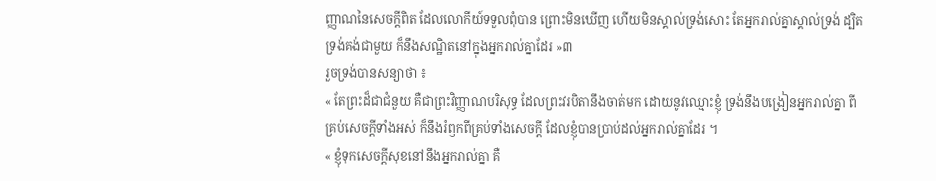ញ្ញាណនៃសេចក្តីពិត ដែលលោកីយ៍ទទួលពុំបាន ព្រោះមិនឃើញ ហើយមិនស្គាល់ទ្រង់សោះ តែអ្នករាល់គ្នាស្គាល់ទ្រង់ ដ្បិតទ្រង់គង់ជាមួយ ក៏នឹងសណ្ឋិតនៅក្នុងអ្នករាល់គ្នាដែរ »៣
រួចទ្រង់បានសន្យាថា ៖
« តែព្រះដ៏ជាជំនួយ គឺជាព្រះវិញ្ញាណបរិសុទ្ធ ដែលព្រះវរបិតានឹងចាត់មក ដោយនូវឈ្មោះខ្ញុំ ទ្រង់នឹងបង្រៀនអ្នករាល់គ្នា ពីគ្រប់សេចក្តីទាំងអស់ ក៏នឹងរំឭកពីគ្រប់ទាំងសេចក្តី ដែលខ្ញុំបានប្រាប់ដល់អ្នករាល់គ្នាដែរ ។
« ខ្ញុំទុកសេចក្តីសុខនៅនឹងអ្នករាល់គ្នា គឺ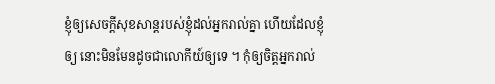ខ្ញុំឲ្យសេចក្តីសុខសាន្តរបស់ខ្ញុំដល់អ្នករាល់គ្នា ហើយដែលខ្ញុំឲ្យ នោះមិនមែនដូចជាលោកីយ៍ឲ្យទេ ។ កុំឲ្យចិត្តអ្នករាល់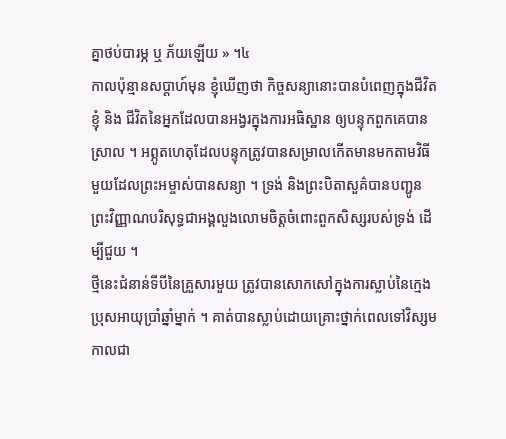គ្នាថប់បារម្ភ ឬ ភ័យឡើយ » ។៤
កាលប៉ុន្មានសប្ដាហ៍មុន ខ្ញុំឃើញថា កិច្ចសន្យានោះបានបំពេញក្នុងជីវិតខ្ញុំ និង ជីវិតនៃអ្នកដែលបានអង្វរក្នុងការអធិស្ឋាន ឲ្យបន្ទុកពួកគេបានស្រាល ។ អព្ភូតហេតុដែលបន្ទុកត្រូវបានសម្រាលកើតមានមកតាមវិធីមួយដែលព្រះអម្ចាស់បានសន្យា ។ ទ្រង់ និងព្រះបិតាសួគ៌បានបញ្ជូនព្រះវិញ្ញាណបរិសុទ្ធជាអង្គលួងលោមចិត្តចំពោះពួកសិស្សរបស់ទ្រង់ ដើម្បីជួយ ។
ថ្មីនេះជំនាន់ទីបីនៃគ្រួសារមួយ ត្រូវបានសោកសៅក្នុងការស្លាប់នៃក្មេងប្រុសអាយុប្រាំឆ្នាំម្នាក់ ។ គាត់បានស្លាប់ដោយគ្រោះថ្នាក់ពេលទៅវិស្សមកាលជា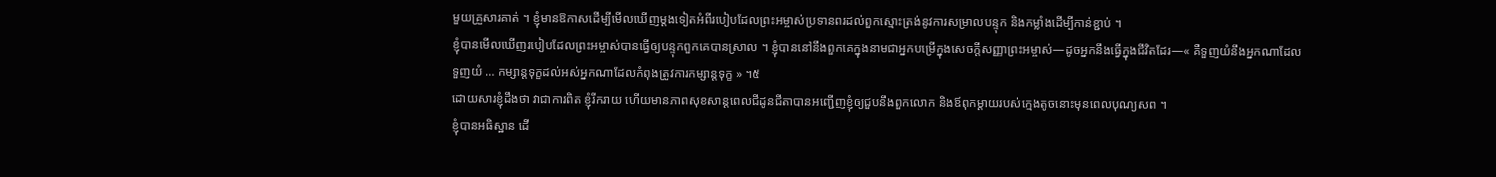មួយគ្រួសារគាត់ ។ ខ្ញុំមានឱកាសដើម្បីមើលឃើញម្ដងទៀតអំពីរបៀបដែលព្រះអម្ចាស់ប្រទានពរដល់ពួកស្មោះត្រង់នូវការសម្រាលបន្ទុក និងកម្លាំងដើម្បីកាន់ខ្ជាប់ ។
ខ្ញុំបានមើលឃើញរបៀបដែលព្រះអម្ចាស់បានធ្វើឲ្យបន្ទុកពួកគេបានស្រាល ។ ខ្ញុំបាននៅនឹងពួកគេក្នុងនាមជាអ្នកបម្រើក្នុងសេចក្ដីសញ្ញាព្រះអម្ចាស់—ដូចអ្នកនឹងធ្វើក្នុងជីវិតដែរ—« គឺទួញយំនឹងអ្នកណាដែលទួញយំ … កម្សាន្តទុក្ខដល់អស់អ្នកណាដែលកំពុងត្រូវការកម្សាន្តទុក្ខ » ។៥
ដោយសារខ្ញុំដឹងថា វាជាការពិត ខ្ញុំរីករាយ ហើយមានភាពសុខសាន្ដពេលជីដូនជីតាបានអញ្ជើញខ្ញុំឲ្យជួបនឹងពួកលោក និងឪពុកម្ដាយរបស់ក្មេងតូចនោះមុនពេលបុណ្យសព ។
ខ្ញុំបានអធិស្ឋាន ដើ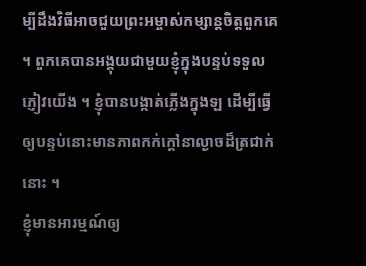ម្បីដឹងវិធីអាចជួយព្រះអម្ចាស់កម្សាន្តចិត្តពួកគេ ។ ពួកគេបានអង្គុយជាមួយខ្ញុំក្នុងបន្ទប់ទទួលភ្ញៀវយើង ។ ខ្ញុំបានបង្កាត់ភ្លើងក្នុងឡ ដើម្បីធ្វើឲ្យបន្ទប់នោះមានភាពកក់ក្ដៅនាល្ងាចដ៏ត្រជាក់នោះ ។
ខ្ញុំមានអារម្មណ៍ឲ្យ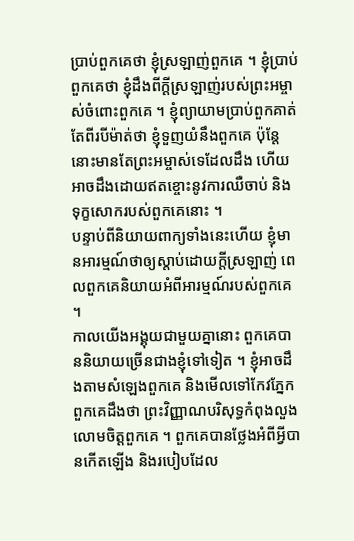ប្រាប់ពួកគេថា ខ្ញុំស្រឡាញ់ពួកគេ ។ ខ្ញុំប្រាប់ពួកគេថា ខ្ញុំដឹងពីក្ដីស្រឡាញ់របស់ព្រះអម្ចាស់ចំពោះពួកគេ ។ ខ្ញុំព្យាយាមប្រាប់ពួកគាត់តែពីរបីម៉ាត់ថា ខ្ញុំទួញយំនឹងពួកគេ ប៉ុន្តែនោះមានតែព្រះអម្ចាស់ទេដែលដឹង ហើយអាចដឹងដោយឥតខ្ចោះនូវការឈឺចាប់ និងទុក្ខសោករបស់ពួកគេនោះ ។
បន្ទាប់ពីនិយាយពាក្យទាំងនេះហើយ ខ្ញុំមានអារម្មណ៍ថាឲ្យស្ដាប់ដោយក្ដីស្រឡាញ់ ពេលពួកគេនិយាយអំពីអារម្មណ៍របស់ពួកគេ ។
កាលយើងអង្គុយជាមួយគ្នានោះ ពួកគេបាននិយាយច្រើនជាងខ្ញុំទៅទៀត ។ ខ្ញុំអាចដឹងតាមសំឡេងពួកគេ និងមើលទៅកែវភ្នែកពួកគេដឹងថា ព្រះវិញ្ញាណបរិសុទ្ធកំពុងលួងលោមចិត្តពួកគេ ។ ពួកគេបានថ្លែងអំពីអ្វីបានកើតឡើង និងរបៀបដែល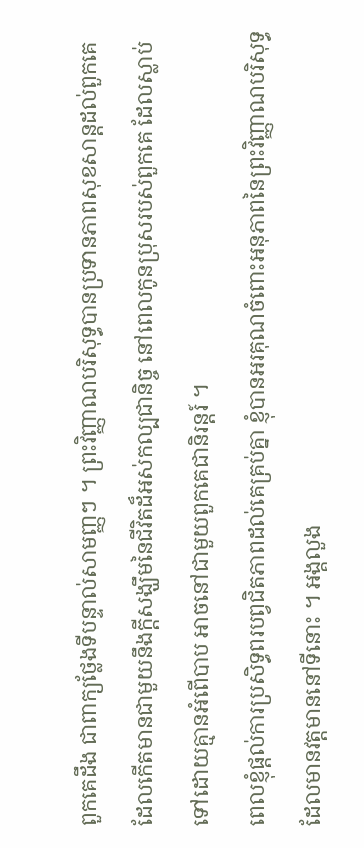ពួកគេដឹង ជាពាក្យថ្លែងទីបន្ទាល់សាមញ្ញៗ ។ ព្រះវិញ្ញាណបរិសុទ្ធបានប្រទានភាពសុខសាន្ដដល់ពួកគេ ដែលកើតមានជាមួយនឹងក្ដីសង្ឃឹមនៃជីវិតដ៏អស់កល្បជានិច្ច នៅពេលកូនប្រុសរបស់ពួកគេ ដែលស្លាប់ទៅដោយគ្មានអំពើបាប អាចនៅជាមួយពួកគេជានិរន្ដរ៍ ។
ពេលខ្ញុំផ្ដល់ការប្រសិទ្ធពរបព្វជិតភាពដល់គេគ្រប់គ្នា ខ្ញុំបានអរគុណចំពោះអនុភាពនៃព្រះវិញ្ញាណបរិសុទ្ធ ដែលមានវត្តមាននៅទីនោះ ។ អង្គលួង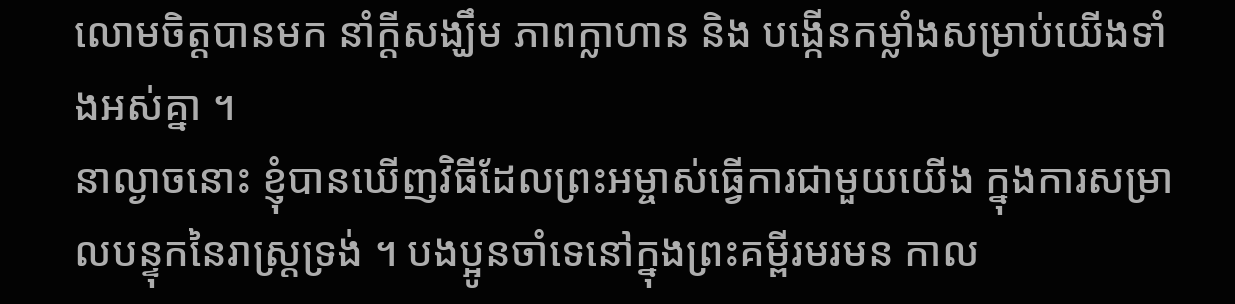លោមចិត្តបានមក នាំក្ដីសង្ឃឹម ភាពក្លាហាន និង បង្កើនកម្លាំងសម្រាប់យើងទាំងអស់គ្នា ។
នាល្ងាចនោះ ខ្ញុំបានឃើញវិធីដែលព្រះអម្ចាស់ធ្វើការជាមួយយើង ក្នុងការសម្រាលបន្ទុកនៃរាស្ត្រទ្រង់ ។ បងប្អូនចាំទេនៅក្នុងព្រះគម្ពីរមរមន កាល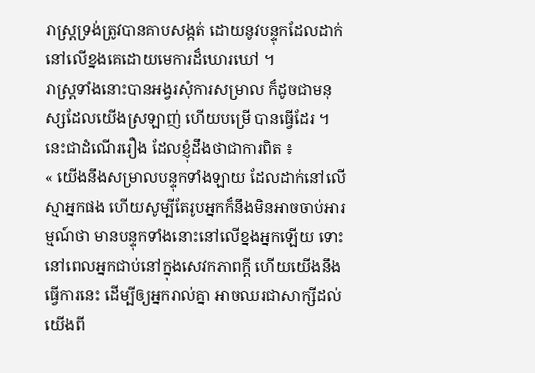រាស្ត្រទ្រង់ត្រូវបានគាបសង្កត់ ដោយនូវបន្ទុកដែលដាក់នៅលើខ្នងគេដោយមេការដ៏ឃោរឃៅ ។
រាស្ត្រទាំងនោះបានអង្វរសុំការសម្រាល ក៏ដូចជាមនុស្សដែលយើងស្រឡាញ់ ហើយបម្រើ បានធ្វើដែរ ។ នេះជាដំណើររឿង ដែលខ្ញុំដឹងថាជាការពិត ៖
« យើងនឹងសម្រាលបន្ទុកទាំងឡាយ ដែលដាក់នៅលើស្មាអ្នកផង ហើយសូម្បីតែរូបអ្នកក៏នឹងមិនអាចចាប់អារម្មណ៍ថា មានបន្ទុកទាំងនោះនៅលើខ្នងអ្នកឡើយ ទោះនៅពេលអ្នកជាប់នៅក្នុងសេវកភាពក្ដី ហើយយើងនឹងធ្វើការនេះ ដើម្បីឲ្យអ្នករាល់គ្នា អាចឈរជាសាក្សីដល់យើងពី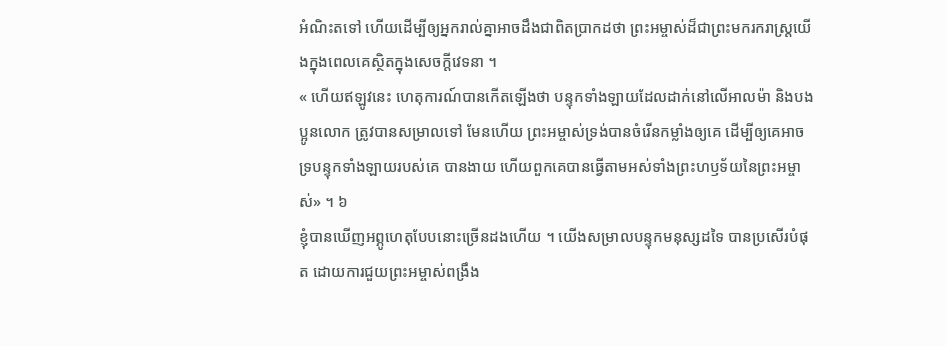អំណិះតទៅ ហើយដើម្បីឲ្យអ្នករាល់គ្នាអាចដឹងជាពិតប្រាកដថា ព្រះអម្ចាស់ដ៏ជាព្រះមករករាស្ត្រយើងក្នុងពេលគេស្ថិតក្នុងសេចក្ដីវេទនា ។
« ហើយឥឡូវនេះ ហេតុការណ៍បានកើតឡើងថា បន្ទុកទាំងឡាយដែលដាក់នៅលើអាលម៉ា និងបងប្អូនលោក ត្រូវបានសម្រាលទៅ មែនហើយ ព្រះអម្ចាស់ទ្រង់បានចំរើនកម្លាំងឲ្យគេ ដើម្បីឲ្យគេអាចទ្របន្ទុកទាំងឡាយរបស់គេ បានងាយ ហើយពួកគេបានធ្វើតាមអស់ទាំងព្រះហឫទ័យនៃព្រះអម្ចាស់» ។ ៦
ខ្ញុំបានឃើញអព្ភូហេតុបែបនោះច្រើនដងហើយ ។ យើងសម្រាលបន្ទុកមនុស្សដទៃ បានប្រសើរបំផុត ដោយការជួយព្រះអម្ចាស់ពង្រឹង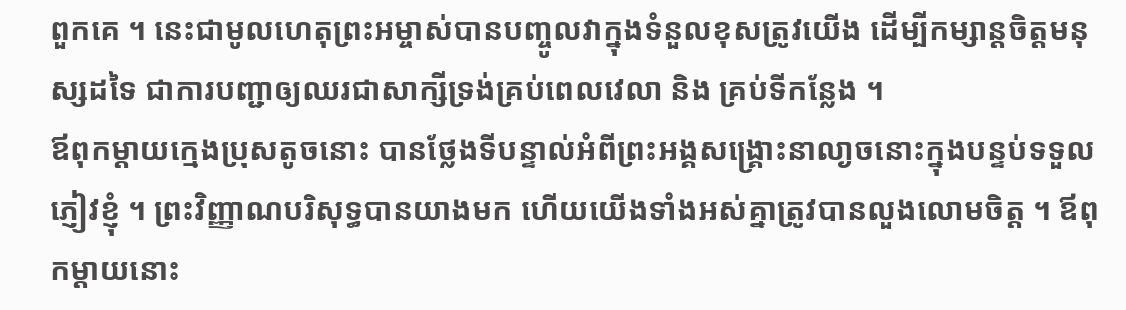ពួកគេ ។ នេះជាមូលហេតុព្រះអម្ចាស់បានបញ្ចូលវាក្នុងទំនួលខុសត្រូវយើង ដើម្បីកម្សាន្តចិត្តមនុស្សដទៃ ជាការបញ្ជាឲ្យឈរជាសាក្សីទ្រង់គ្រប់ពេលវេលា និង គ្រប់ទីកន្លែង ។
ឪពុកម្ដាយក្មេងប្រុសតូចនោះ បានថ្លែងទីបន្ទាល់អំពីព្រះអង្គសង្គ្រោះនាលា្ងចនោះក្នុងបន្ទប់ទទួលភ្ញៀវខ្ញុំ ។ ព្រះវិញ្ញាណបរិសុទ្ធបានយាងមក ហើយយើងទាំងអស់គ្នាត្រូវបានលួងលោមចិត្ត ។ ឪពុកម្ដាយនោះ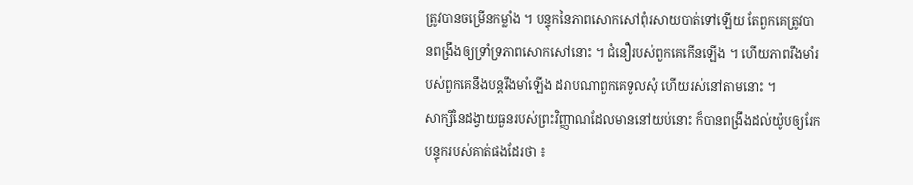ត្រូវបានចម្រើនកម្លាំង ។ បន្ទុកនៃភាពសោកសៅពុំរសាយបាត់ទៅឡើយ តែពួកគេត្រូវបានពង្រឹងឲ្យទ្រាំទ្រភាពសោកសៅនោះ ។ ជំនឿរបស់ពួកគេកើនឡើង ។ ហើយភាពរឹងមាំរបស់ពួកគេនឹងបន្តរឹងមាំឡើង ដរាបណាពួកគេទូលសុំ ហើយរស់នៅតាមនោះ ។
សាក្សីនៃដង្វាយធួនរបស់ព្រះវិញ្ញាណដែលមាននៅយប់នោះ ក៏បានពង្រឹងដល់យ៉ូបឲ្យរែកបន្ទុករបស់គាត់ផងដែរថា ៖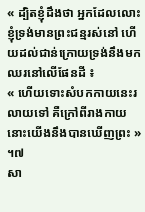« ដ្បិតខ្ញុំដឹងថា អ្នកដែលលោះខ្ញុំទ្រង់មានព្រះជន្មរស់នៅ ហើយដល់ជាន់ក្រោយទ្រង់នឹងមកឈរនៅលើផែនដី ៖
« ហើយទោះសំបកកាយនេះរលាយទៅ គឺក្រៅពីរាងកាយនោះយើងនឹងបានឃើញព្រះ » ។៧
សា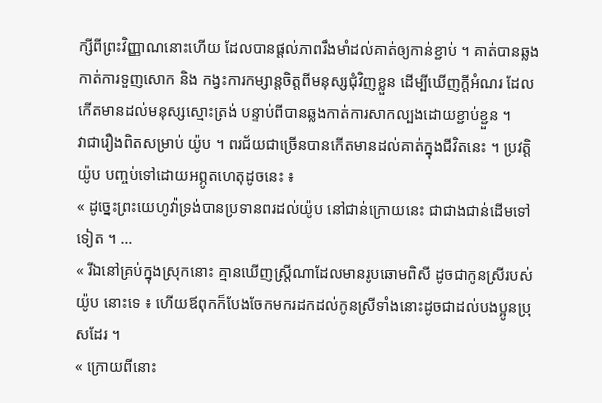ក្សីពីព្រះវិញ្ញាណនោះហើយ ដែលបានផ្ដល់ភាពរឹងមាំដល់គាត់ឲ្យកាន់ខ្ជាប់ ។ គាត់បានឆ្លងកាត់ការទួញសោក និង កង្វះការកម្សាន្តចិត្តពីមនុស្សជុំវិញខ្លួន ដើម្បីឃើញក្ដីអំណរ ដែលកើតមានដល់មនុស្សស្មោះត្រង់ បន្ទាប់ពីបានឆ្លងកាត់ការសាកល្បងដោយខ្ជាប់ខ្ជួន ។
វាជារឿងពិតសម្រាប់ យ៉ូប ។ ពរជ័យជាច្រើនបានកើតមានដល់គាត់ក្នុងជីវិតនេះ ។ ប្រវត្តិ យ៉ូប បញ្ចប់ទៅដោយអព្ភូតហេតុដូចនេះ ៖
« ដូច្នេះព្រះយេហូវ៉ាទ្រង់បានប្រទានពរដល់យ៉ូប នៅជាន់ក្រោយនេះ ជាជាងជាន់ដើមទៅទៀត ។ …
« រីឯនៅគ្រប់ក្នុងស្រុកនោះ គ្មានឃើញស្ត្រីណាដែលមានរូបឆោមពិសី ដូចជាកូនស្រីរបស់ យ៉ូប នោះទេ ៖ ហើយឪពុកក៏បែងចែកមករដកដល់កូនស្រីទាំងនោះដូចជាដល់បងប្អូនប្រុសដែរ ។
« ក្រោយពីនោះ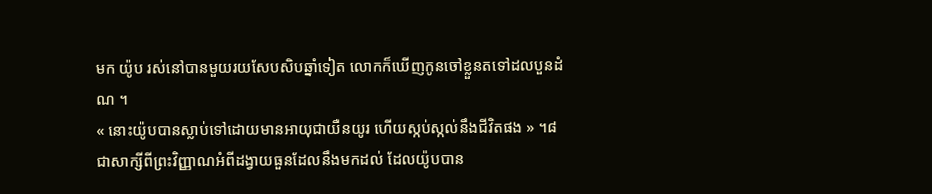មក យ៉ូប រស់នៅបានមួយរយសែបសិបឆ្នាំទៀត លោកក៏ឃើញកូនចៅខ្លួនតទៅដលបួនដំណ ។
« នោះយ៉ូបបានស្លាប់ទៅដោយមានអាយុជាយឺនយូរ ហើយស្កប់ស្កល់នឹងជីវិតផង » ។៨
ជាសាក្សីពីព្រះវិញ្ញាណអំពីដង្វាយធួនដែលនឹងមកដល់ ដែលយ៉ូបបាន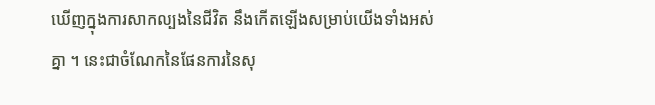ឃើញក្នុងការសាកល្បងនៃជីវិត នឹងកើតឡើងសម្រាប់យើងទាំងអស់គ្នា ។ នេះជាចំណែកនៃផែនការនៃសុ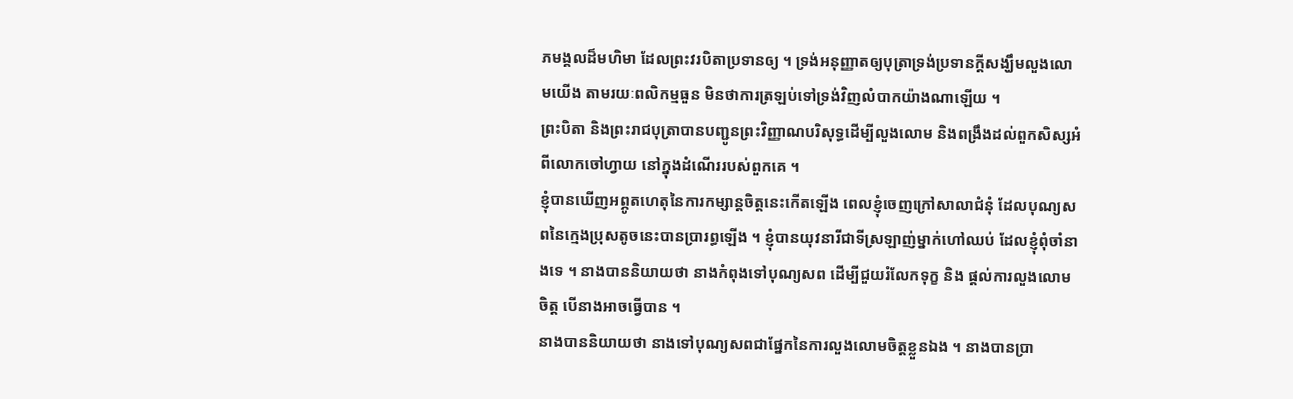ភមង្គលដ៏មហិមា ដែលព្រះវរបិតាប្រទានឲ្យ ។ ទ្រង់អនុញ្ញាតឲ្យបុត្រាទ្រង់ប្រទានក្ដីសង្ឃឹមលួងលោមយើង តាមរយៈពលិកម្មធួន មិនថាការត្រឡប់ទៅទ្រង់វិញលំបាកយ៉ាងណាឡើយ ។
ព្រះបិតា និងព្រះរាជបុត្រាបានបញ្ជូនព្រះវិញ្ញាណបរិសុទ្ធដើម្បីលួងលោម និងពង្រឹងដល់ពួកសិស្សអំពីលោកចៅហ្វាយ នៅក្នុងដំណើររបស់ពួកគេ ។
ខ្ញុំបានឃើញអព្ភូតហេតុនៃការកម្សាន្តចិត្តនេះកើតឡើង ពេលខ្ញុំចេញក្រៅសាលាជំនុំ ដែលបុណ្យសពនៃក្មេងប្រុសតូចនេះបានប្រារព្ធឡើង ។ ខ្ញុំបានយុវនារីជាទីស្រឡាញ់ម្នាក់ហៅឈប់ ដែលខ្ញុំពុំចាំនាងទេ ។ នាងបាននិយាយថា នាងកំពុងទៅបុណ្យសព ដើម្បីជួយរំលែកទុក្ខ និង ផ្ដល់ការលួងលោមចិត្ត បើនាងអាចធ្វើបាន ។
នាងបាននិយាយថា នាងទៅបុណ្យសពជាផ្នែកនៃការលួងលោមចិត្តខ្លួនឯង ។ នាងបានប្រា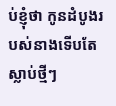ប់ខ្ញុំថា កូនដំបូងរបស់នាងទើបតែស្លាប់ថ្មីៗ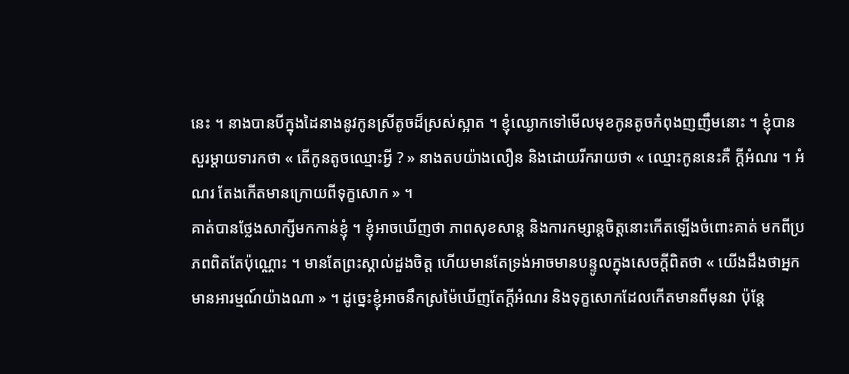នេះ ។ នាងបានបីក្នុងដៃនាងនូវកូនស្រីតូចដ៏ស្រស់ស្អាត ។ ខ្ញុំឈ្ងោកទៅមើលមុខកូនតូចកំពុងញញឹមនោះ ។ ខ្ញុំបានសួរម្ដាយទារកថា « តើកូនតូចឈ្មោះអ្វី ? » នាងតបយ៉ាងលឿន និងដោយរីករាយថា « ឈ្មោះកូននេះគឺ ក្ដីអំណរ ។ អំណរ តែងកើតមានក្រោយពីទុក្ខសោក » ។
គាត់បានថ្លែងសាក្សីមកកាន់ខ្ញុំ ។ ខ្ញុំអាចឃើញថា ភាពសុខសាន្ដ និងការកម្សាន្តចិត្តនោះកើតឡើងចំពោះគាត់ មកពីប្រភពពិតតែប៉ុណ្ណោះ ។ មានតែព្រះស្គាល់ដួងចិត្ត ហើយមានតែទ្រង់អាចមានបន្ទូលក្នុងសេចក្ដីពិតថា « យើងដឹងថាអ្នកមានអារម្មណ៍យ៉ាងណា » ។ ដូច្នេះខ្ញុំអាចនឹកស្រម៉ៃឃើញតែក្ដីអំណរ និងទុក្ខសោកដែលកើតមានពីមុនវា ប៉ុន្ដែ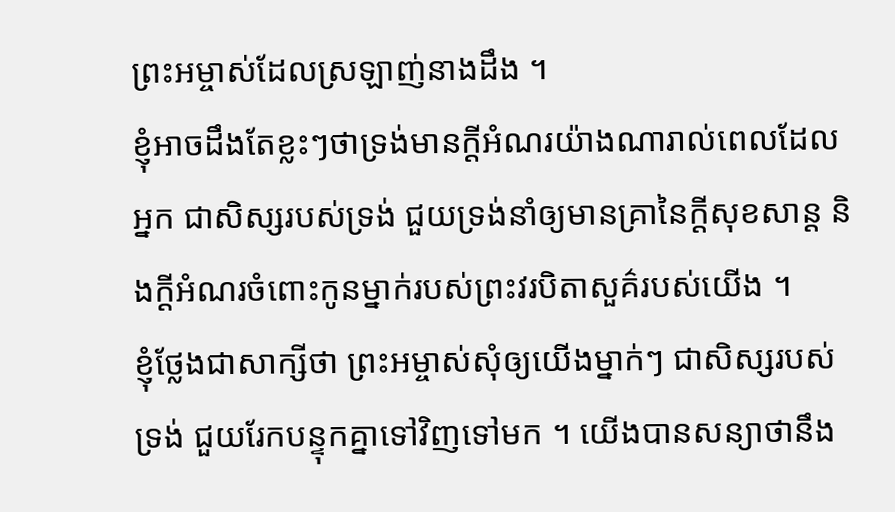ព្រះអម្ចាស់ដែលស្រឡាញ់នាងដឹង ។
ខ្ញុំអាចដឹងតែខ្លះៗថាទ្រង់មានក្ដីអំណរយ៉ាងណារាល់ពេលដែលអ្នក ជាសិស្សរបស់ទ្រង់ ជួយទ្រង់នាំឲ្យមានគ្រានៃក្ដីសុខសាន្ដ និងក្ដីអំណរចំពោះកូនម្នាក់របស់ព្រះវរបិតាសួគ៌របស់យើង ។
ខ្ញុំថ្លែងជាសាក្សីថា ព្រះអម្ចាស់សុំឲ្យយើងម្នាក់ៗ ជាសិស្សរបស់ទ្រង់ ជួយរែកបន្ទុកគ្នាទៅវិញទៅមក ។ យើងបានសន្យាថានឹង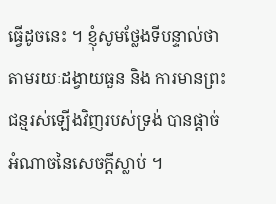ធ្វើដូចនេះ ។ ខ្ញុំសូមថ្លែងទីបន្ទាល់ថា តាមរយៈដង្វាយធួន និង ការមានព្រះជន្មរស់ឡើងវិញរបស់ទ្រង់ បានផ្ដាច់អំណាចនៃសេចក្ដីស្លាប់ ។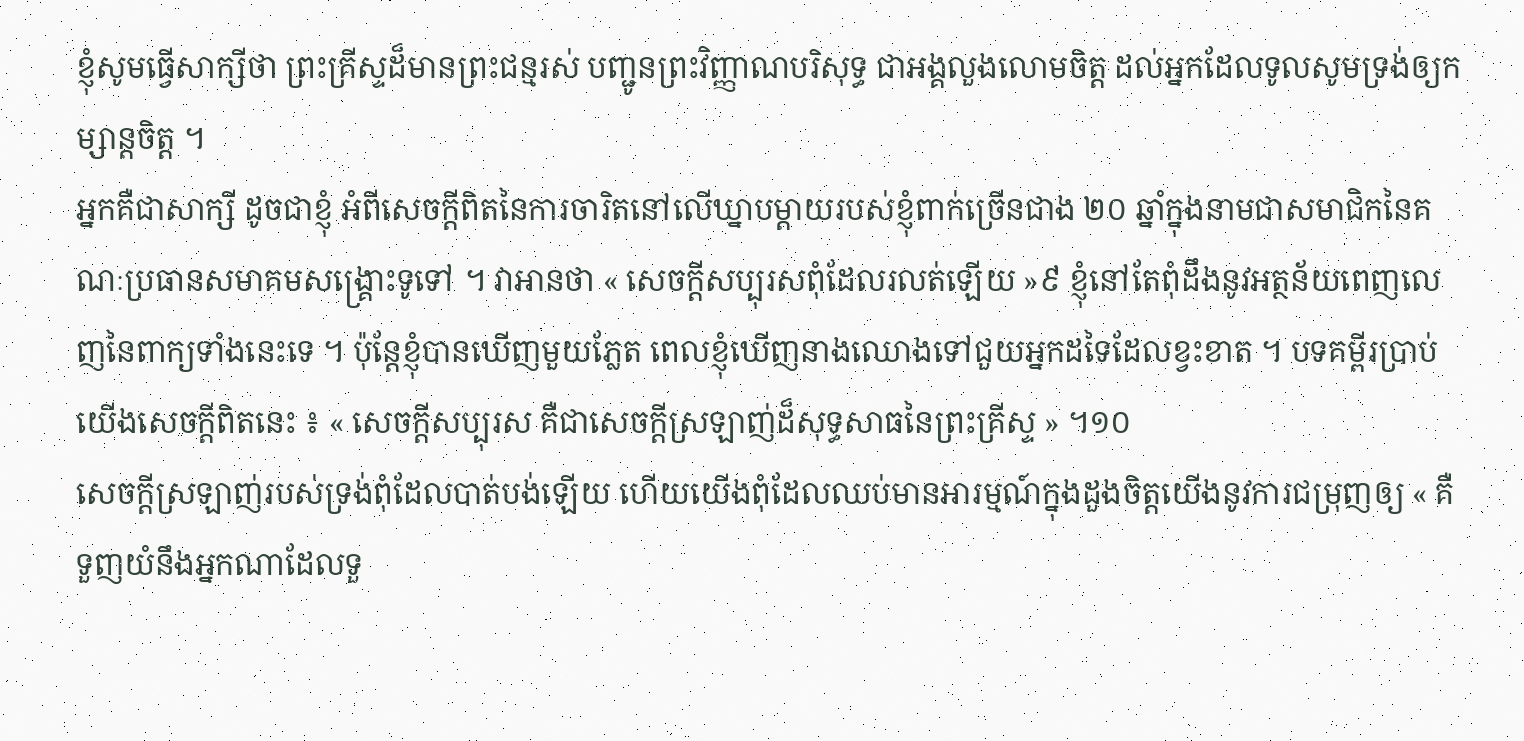ខ្ញុំសូមធ្វើសាក្សីថា ព្រះគ្រីស្ទដ៏មានព្រះជន្មរស់ បញ្ជូនព្រះវិញ្ញាណបរិសុទ្ធ ជាអង្គលួងលោមចិត្ត ដល់អ្នកដែលទូលសូមទ្រង់ឲ្យកម្សាន្តចិត្ត ។
អ្នកគឺជាសាក្សី ដូចជាខ្ញុំ អំពីសេចក្ដីពិតនៃការចារិតនៅលើឃ្នាបម្ដាយរបស់ខ្ញុំពាក់ច្រើនជាង ២០ ឆ្នាំក្នុងនាមជាសមាជិកនៃគណៈប្រធានសមាគមសង្គ្រោះទូទៅ ។ វាអានថា « សេចក្ដីសប្បុរសពុំដែលរលត់ឡើយ »៩ ខ្ញុំនៅតែពុំដឹងនូវអត្ថន័យពេញលេញនៃពាក្យទាំងនេះទេ ។ ប៉ុន្តែខ្ញុំបានឃើញមួយភ្លែត ពេលខ្ញុំឃើញនាងឈោងទៅជួយអ្នកដទៃដែលខ្វះខាត ។ បទគម្ពីរប្រាប់យើងសេចក្ដីពិតនេះ ៖ « សេចក្តីសប្បុរស គឺជាសេចក្ដីស្រឡាញ់ដ៏សុទ្ធសាធនៃព្រះគ្រីស្ទ » ។១០
សេចក្ដីស្រឡាញ់របស់ទ្រង់ពុំដែលបាត់បង់ឡើយ ហើយយើងពុំដែលឈប់មានអារម្មណ៍ក្នុងដួងចិត្តយើងនូវការជម្រុញឲ្យ « គឺទួញយំនឹងអ្នកណាដែលទួ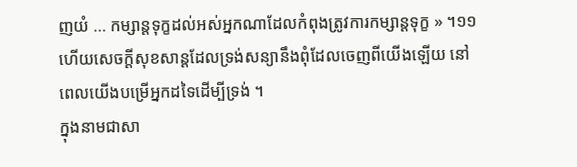ញយំ … កម្សាន្តទុក្ខដល់អស់អ្នកណាដែលកំពុងត្រូវការកម្សាន្តទុក្ខ » ។១១ ហើយសេចក្ដីសុខសាន្ដដែលទ្រង់សន្យានឹងពុំដែលចេញពីយើងឡើយ នៅពេលយើងបម្រើអ្នកដទៃដើម្បីទ្រង់ ។
ក្នុងនាមជាសា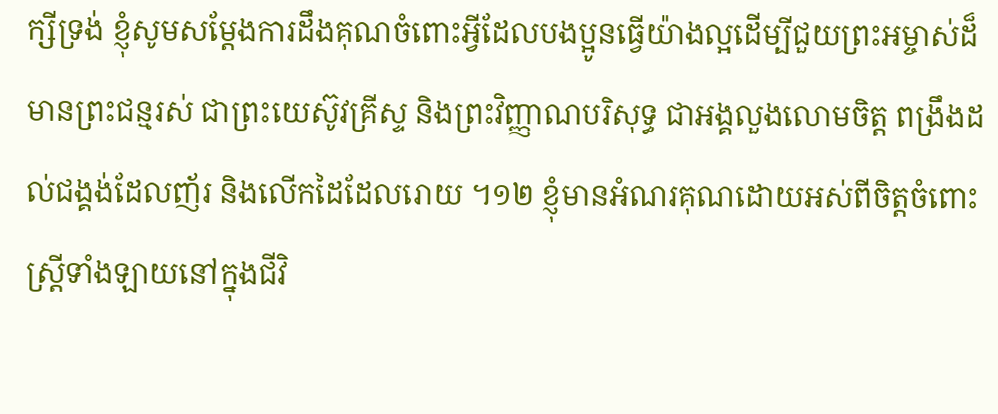ក្សីទ្រង់ ខ្ញុំសូមសម្ដែងការដឹងគុណចំពោះអ្វីដែលបងប្អូនធ្វើយ៉ាងល្អដើម្បីជួយព្រះអម្ចាស់ដ៏មានព្រះជន្មរស់ ជាព្រះយេស៊ូវគ្រីស្ទ និងព្រះវិញ្ញាណបរិសុទ្ធ ជាអង្គលួងលោមចិត្ត ពង្រឹងដល់ជង្គង់ដែលញ័រ និងលើកដៃដែលរោយ ។១២ ខ្ញុំមានអំណរគុណដោយអស់ពីចិត្តចំពោះស្ត្រីទាំងឡាយនៅក្នុងជីវិ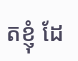តខ្ញុំ ដែ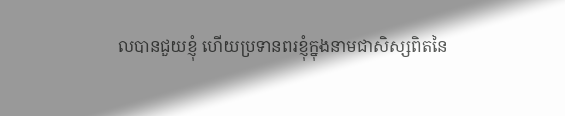លបានជួយខ្ញុំ ហើយប្រទានពរខ្ញុំក្នុងនាមជាសិស្សពិតនៃ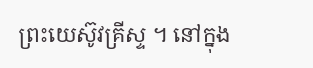ព្រះយេស៊ូវគ្រីស្ទ ។ នៅក្នុង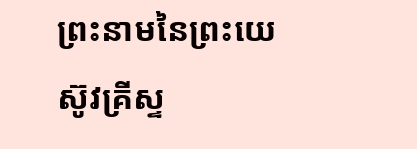ព្រះនាមនៃព្រះយេស៊ូវគ្រីស្ទ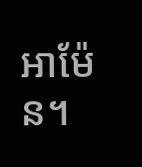អាម៉ែន។